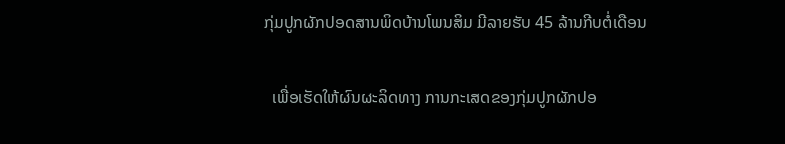ກຸ່ມປູກຜັກປອດສານພິດບ້ານໂພນສິມ ມີລາຍຮັບ 45 ລ້ານກີບຕໍ່ເດືອນ

  ເພື່ອເຮັດໃຫ້ຜົນຜະລິດທາງ ການກະເສດຂອງກຸ່ມປູກຜັກປອ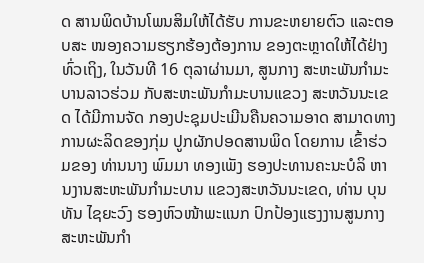ດ ສານພິດບ້ານໂພນສິມໃຫ້ໄດ້ຮັບ ການຂະຫຍາຍຕົວ ແລະຕອບສະ ໜອງຄວາມຮຽກຮ້ອງຕ້ອງການ ຂອງຕະຫຼາດໃຫ້ໄດ້ຢ່າງທົ່ວເຖິງ, ໃນວັນທີ 16 ຕຸລາຜ່ານມາ, ສູນກາງ ສະຫະພັນກຳມະບານລາວຮ່ວມ ກັບສະຫະພັນກຳມະບານແຂວງ ສະຫວັນນະເຂດ ໄດ້ມີການຈັດ ກອງປະຊຸມປະເມີນຄືນຄວາມອາດ ສາມາດທາງການຜະລິດຂອງກຸ່ມ ປູກຜັກປອດສານພິດ ໂດຍການ ເຂົ້າຮ່ວມຂອງ ທ່ານນາງ ພົມມາ ທອງເພັງ ຮອງປະທານຄະນະບໍລິ ຫານງານສະຫະພັນກຳມະບານ ແຂວງສະຫວັນນະເຂດ, ທ່ານ ບຸນ ທັນ ໄຊຍະວົງ ຮອງຫົວໜ້າພະແນກ ປົກປ້ອງແຮງງານສູນກາງສະຫະພັນກຳ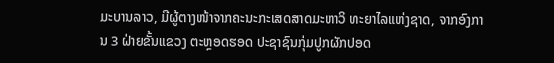ມະບານລາວ, ມີຜູ້ຕາງໜ້າຈາກຄະນະກະເສດສາດມະຫາວິ ທະຍາໄລແຫ່ງຊາດ, ຈາກອົງການ 3 ຝ່າຍຂັ້ນແຂວງ ຕະຫຼອດຮອດ ປະຊາຊົນກຸ່ມປູກຜັກປອດ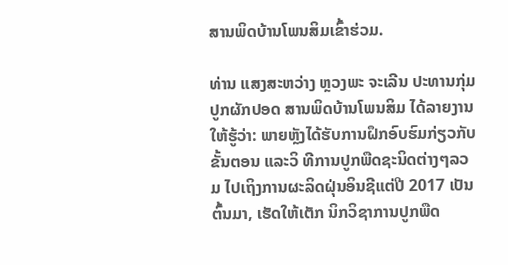ສານພິດບ້ານໂພນສິມເຂົ້າຮ່ວມ.

ທ່ານ ແສງສະຫວ່າງ ຫຼວງພະ ຈະເລີນ ປະທານກຸ່ມປູກຜັກປອດ ສານພິດບ້ານໂພນສິມ ໄດ້ລາຍງານ ໃຫ້ຮູ້ວ່າ: ພາຍຫຼັງໄດ້ຮັບການຝຶກອົບຮົມກ່ຽວກັບຂັ້ນຕອນ ແລະວິ ທີການປູກພືດຊະນິດຕ່າງໆລວມ ໄປເຖິງການຜະລິດຝຸ່ນອິນຊີແຕ່ປີ 2017 ເປັນຕົ້ນມາ, ເຮັດໃຫ້ເຕັກ ນິກວິຊາການປູກພືດ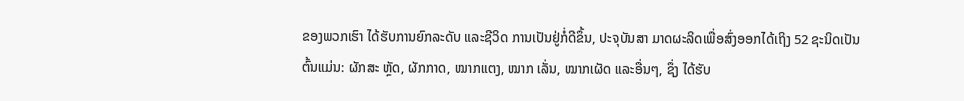ຂອງພວກເຮົາ ໄດ້ຮັບການຍົກລະດັບ ແລະຊີວິດ ການເປັນຢູ່ກໍ່ດີຂຶ້ນ, ປະຈຸບັນສາ ມາດຜະລິດເພື່ອສົ່ງອອກໄດ້ເຖິງ 52 ຊະນິດເປັນຕົ້ນແມ່ນ: ຜັກສະ ຫຼັດ, ຜັກກາດ, ໝາກແຕງ, ໝາກ ເລັ່ນ, ໝາກເຜັດ ແລະອື່ນໆ, ຊຶ່ງ ໄດ້ຮັບ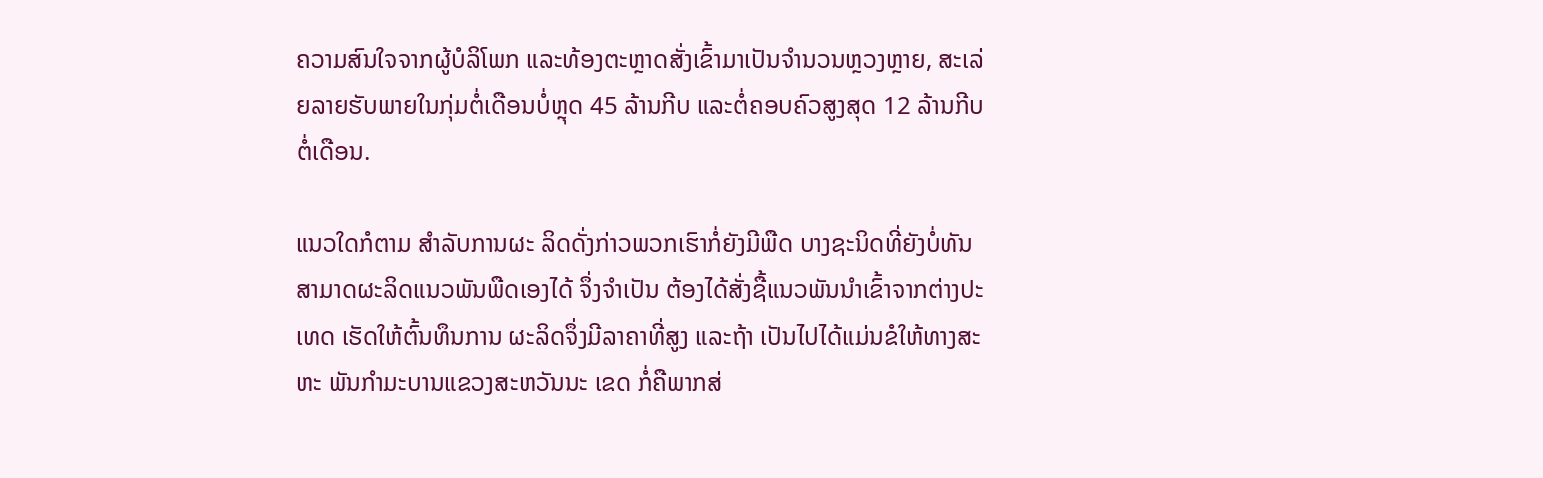ຄວາມສົນໃຈຈາກຜູ້ບໍລິໂພກ ແລະທ້ອງຕະຫຼາດສັ່ງເຂົ້າມາເປັນຈຳນວນຫຼວງຫຼາຍ, ສະເລ່ຍລາຍຮັບພາຍໃນກຸ່ມຕໍ່ເດືອນບໍ່ຫຼຸດ 45 ລ້ານກີບ ແລະຕໍ່ຄອບຄົວສູງສຸດ 12 ລ້ານກີບຕໍ່ເດືອນ.

ແນວໃດກໍຕາມ ສໍາລັບການຜະ ລິດດັ່ງກ່າວພວກເຮົາກໍ່ຍັງມີພືດ ບາງຊະນິດທີ່ຍັງບໍ່ທັນສາມາດຜະລິດແນວພັນພືດເອງໄດ້ ຈຶ່ງຈຳເປັນ ຕ້ອງໄດ້ສັ່ງຊື້ແນວພັນນຳເຂົ້າຈາກຕ່າງປະເທດ ເຮັດໃຫ້ຕົ້ນທຶນການ ຜະລິດຈຶ່ງມີລາຄາທີ່ສູງ ແລະຖ້າ ເປັນໄປໄດ້ແມ່ນຂໍໃຫ້ທາງສະຫະ ພັນກຳມະບານແຂວງສະຫວັນນະ ເຂດ ກໍ່ຄືພາກສ່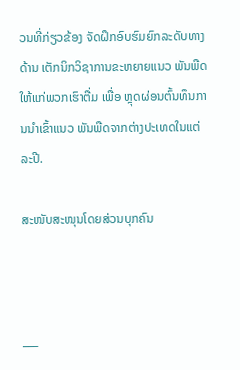ວນທີ່ກ່ຽວຂ້ອງ ຈັດຝຶກອົບຮົມຍົກລະດັບທາງດ້ານ ເຕັກນິກວິຊາການຂະຫຍາຍແນວ ພັນພືດໃຫ້ແກ່ພວກເຮົາຕື່ມ ເພື່ອ ຫຼຸດຜ່ອນຕົ້ນທຶນການນຳເຂົ້າແນວ ພັນພືດຈາກຕ່າງປະເທດໃນແຕ່ລະປີ.

ສະໜັບສະໜຸນໂດຍສ່ວນບຸກຄົນ



___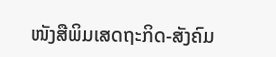ໜັງສືພິມເສດຖະກິດ-ສັງຄົມ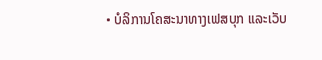• ບໍລິການໂຄສະນາທາງເຟສບຸກ ແລະເວັບ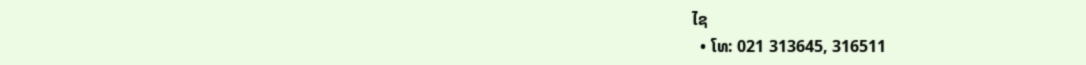ໄຊ
  • ໂທ: 021 313645, 316511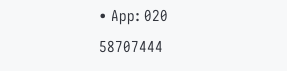• App: 020 58707444